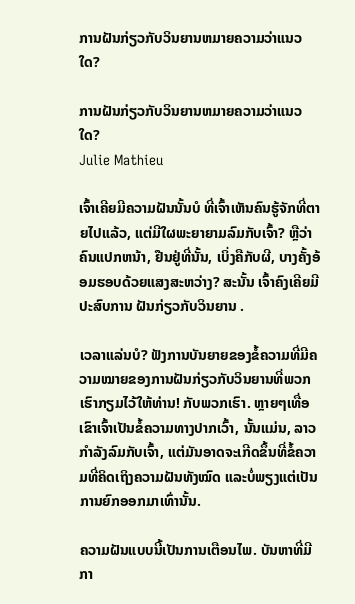ການຝັນກ່ຽວກັບວິນຍານຫມາຍຄວາມວ່າແນວໃດ?

ການຝັນກ່ຽວກັບວິນຍານຫມາຍຄວາມວ່າແນວໃດ?
Julie Mathieu

ເຈົ້າເຄີຍມີຄວາມຝັນນັ້ນບໍ ທີ່ເຈົ້າເຫັນຄົນຮູ້ຈັກທີ່ຕາຍໄປແລ້ວ, ແຕ່ມີໃຜພະຍາຍາມລົມກັບເຈົ້າ? ຫຼືວ່າຄົນແປກຫນ້າ, ຢືນຢູ່ທີ່ນັ້ນ, ເບິ່ງຄືກັບຜີ, ບາງຄັ້ງອ້ອມຮອບດ້ວຍແສງສະຫວ່າງ? ສະນັ້ນ ເຈົ້າຄົງເຄີຍມີປະສົບການ ຝັນກ່ຽວກັບວິນຍານ .

ເວລາແລ່ນບໍ? ຟັງການບັນຍາຍຂອງຂໍ້ຄວາມທີ່ມີຄວາມໝາຍຂອງການຝັນກ່ຽວກັບວິນຍານທີ່ພວກເຮົາກຽມໄວ້ໃຫ້ທ່ານ! ກັບພວກເຮົາ. ຫຼາຍໆເທື່ອເຂົາເຈົ້າເປັນຂໍ້ຄວາມທາງປາກເວົ້າ, ນັ້ນແມ່ນ, ລາວກໍາລັງລົມກັບເຈົ້າ, ແຕ່ມັນອາດຈະເກີດຂຶ້ນທີ່ຂໍ້ຄວາມທີ່ຄິດເຖິງຄວາມຝັນທັງໝົດ ແລະບໍ່ພຽງແຕ່ເປັນການຍົກອອກມາເທົ່ານັ້ນ.

ຄວາມຝັນແບບນີ້ເປັນການເຕືອນໄພ. ບັນຫາທີ່ມີກາ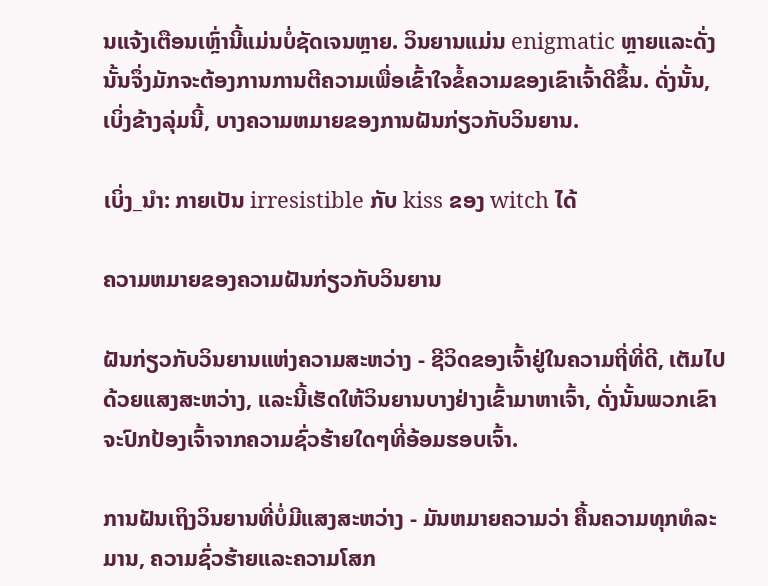ນແຈ້ງເຕືອນເຫຼົ່ານີ້ແມ່ນບໍ່ຊັດເຈນຫຼາຍ. ວິນຍານແມ່ນ enigmatic ຫຼາຍແລະດັ່ງນັ້ນຈຶ່ງມັກຈະຕ້ອງການການຕີຄວາມເພື່ອເຂົ້າໃຈຂໍ້ຄວາມຂອງເຂົາເຈົ້າດີຂຶ້ນ. ດັ່ງນັ້ນ, ເບິ່ງຂ້າງລຸ່ມນີ້, ບາງຄວາມຫມາຍຂອງການຝັນກ່ຽວກັບວິນຍານ.

ເບິ່ງ_ນຳ: ກາຍເປັນ irresistible ກັບ kiss ຂອງ witch ໄດ້

ຄວາມຫມາຍຂອງຄວາມຝັນກ່ຽວກັບວິນຍານ

ຝັນກ່ຽວກັບວິນຍານແຫ່ງຄວາມສະຫວ່າງ - ຊີວິດຂອງເຈົ້າຢູ່ໃນຄວາມຖີ່ທີ່ດີ, ເຕັມໄປດ້ວຍແສງສະຫວ່າງ, ແລະນີ້ເຮັດໃຫ້ວິນຍານບາງຢ່າງເຂົ້າມາຫາເຈົ້າ, ດັ່ງນັ້ນພວກເຂົາຈະປົກປ້ອງເຈົ້າຈາກຄວາມຊົ່ວຮ້າຍໃດໆທີ່ອ້ອມຮອບເຈົ້າ.

ການຝັນເຖິງວິນຍານທີ່ບໍ່ມີແສງສະຫວ່າງ - ມັນຫມາຍຄວາມວ່າ ຄື້ນຄວາມທຸກທໍລະມານ, ຄວາມຊົ່ວຮ້າຍແລະຄວາມໂສກ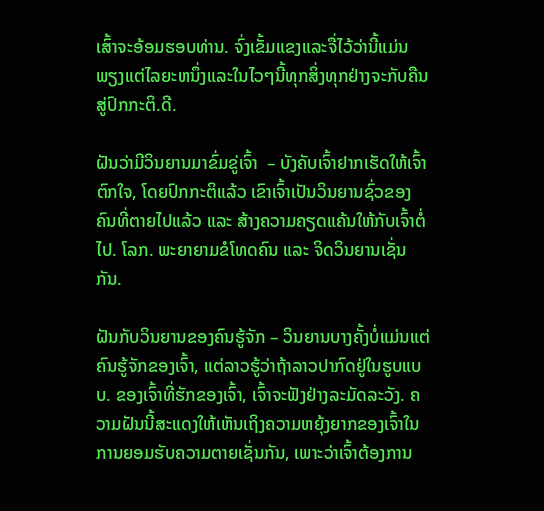ເສົ້າຈະອ້ອມຮອບທ່ານ. ຈົ່ງເຂັ້ມແຂງແລະຈື່ໄວ້ວ່ານີ້ແມ່ນພຽງແຕ່ໄລຍະຫນຶ່ງແລະໃນໄວໆນີ້ທຸກສິ່ງທຸກຢ່າງຈະກັບຄືນສູ່ປົກກະຕິ.ດີ.

ຝັນວ່າມີວິນຍານມາຂົ່ມຂູ່ເຈົ້າ  – ບັງຄັບເຈົ້າຢາກເຮັດໃຫ້ເຈົ້າຕົກໃຈ, ໂດຍປົກກະຕິແລ້ວ ເຂົາເຈົ້າເປັນວິນຍານຊົ່ວຂອງຄົນທີ່ຕາຍໄປແລ້ວ ແລະ ສ້າງຄວາມຄຽດແຄ້ນໃຫ້ກັບເຈົ້າຕໍ່ໄປ. ໂລກ. ພະຍາຍາມຂໍໂທດຄົນ ແລະ ຈິດວິນຍານເຊັ່ນກັນ.

ຝັນກັບວິນຍານຂອງຄົນຮູ້ຈັກ – ວິນຍານບາງຄັ້ງບໍ່ແມ່ນແຕ່ຄົນຮູ້ຈັກຂອງເຈົ້າ, ແຕ່ລາວຮູ້ວ່າຖ້າລາວປາກົດຢູ່ໃນຮູບແບບ. ຂອງເຈົ້າທີ່ຮັກຂອງເຈົ້າ, ເຈົ້າຈະຟັງຢ່າງລະມັດລະວັງ. ຄວາມຝັນນີ້ສະແດງໃຫ້ເຫັນເຖິງຄວາມຫຍຸ້ງຍາກຂອງເຈົ້າໃນການຍອມຮັບຄວາມຕາຍເຊັ່ນກັນ, ເພາະວ່າເຈົ້າຕ້ອງການ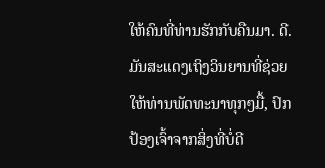ໃຫ້ຄົນທີ່ທ່ານຮັກກັບຄືນມາ. ດີ. ມັນສະແດງເຖິງວິນຍານທີ່ຊ່ວຍໃຫ້ທ່ານພັດທະນາທຸກໆມື້, ປົກປ້ອງເຈົ້າຈາກສິ່ງທີ່ບໍ່ດີ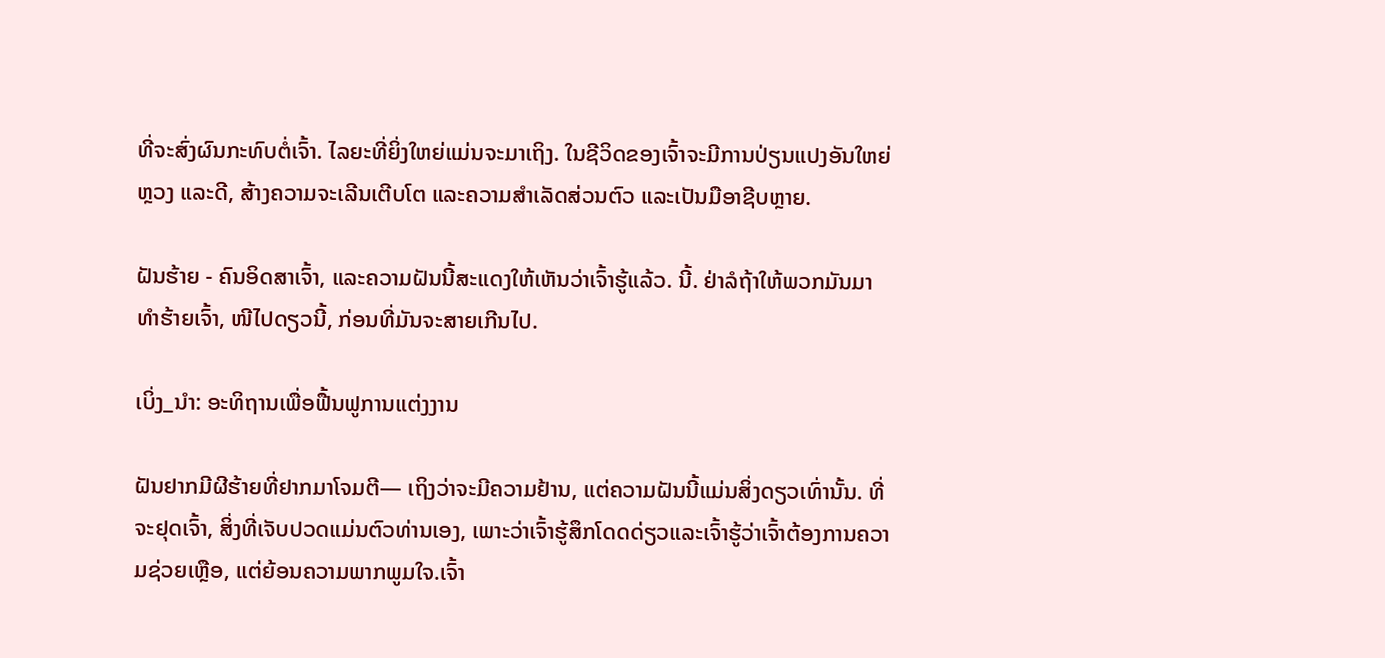ທີ່ຈະສົ່ງຜົນກະທົບຕໍ່ເຈົ້າ. ໄລຍະທີ່ຍິ່ງໃຫຍ່ແມ່ນຈະມາເຖິງ. ໃນຊີວິດຂອງເຈົ້າຈະມີການປ່ຽນແປງອັນໃຫຍ່ຫຼວງ ແລະດີ, ສ້າງຄວາມຈະເລີນເຕີບໂຕ ແລະຄວາມສໍາເລັດສ່ວນຕົວ ແລະເປັນມືອາຊີບຫຼາຍ.

ຝັນຮ້າຍ - ຄົນອິດສາເຈົ້າ, ແລະຄວາມຝັນນີ້ສະແດງໃຫ້ເຫັນວ່າເຈົ້າຮູ້ແລ້ວ. ນີ້. ຢ່າລໍຖ້າໃຫ້ພວກມັນມາທຳຮ້າຍເຈົ້າ, ໜີໄປດຽວນີ້, ກ່ອນທີ່ມັນຈະສາຍເກີນໄປ.

ເບິ່ງ_ນຳ: ອະທິຖານເພື່ອຟື້ນຟູການແຕ່ງງານ

ຝັນຢາກມີຜີຮ້າຍທີ່ຢາກມາໂຈມຕີ— ເຖິງວ່າຈະມີຄວາມຢ້ານ, ແຕ່ຄວາມຝັນນີ້ແມ່ນສິ່ງດຽວເທົ່ານັ້ນ. ທີ່ຈະຢຸດເຈົ້າ, ສິ່ງທີ່ເຈັບປວດແມ່ນຕົວທ່ານເອງ, ເພາະວ່າເຈົ້າຮູ້ສຶກໂດດດ່ຽວແລະເຈົ້າຮູ້ວ່າເຈົ້າຕ້ອງການຄວາມຊ່ວຍເຫຼືອ, ແຕ່ຍ້ອນຄວາມພາກພູມໃຈ.ເຈົ້າ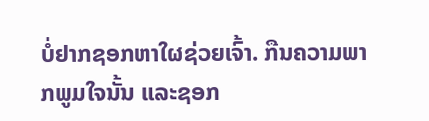ບໍ່ຢາກຊອກຫາໃຜຊ່ວຍເຈົ້າ. ກືນຄວາມພາກພູມໃຈນັ້ນ ແລະຊອກ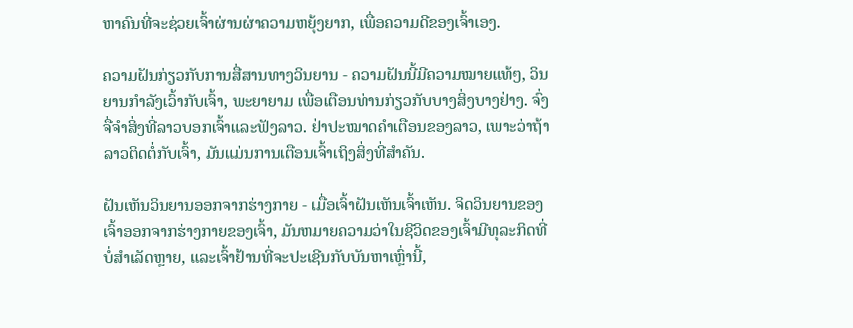ຫາຄົນທີ່ຈະຊ່ວຍເຈົ້າຜ່ານຜ່າຄວາມຫຍຸ້ງຍາກ, ເພື່ອຄວາມດີຂອງເຈົ້າເອງ.

ຄວາມຝັນກ່ຽວກັບການສື່ສານທາງວິນຍານ - ຄວາມຝັນນີ້ມີຄວາມໝາຍແທ້ໆ, ວິນຍານກຳລັງເວົ້າກັບເຈົ້າ, ພະຍາຍາມ ເພື່ອເຕືອນທ່ານກ່ຽວກັບບາງສິ່ງບາງຢ່າງ. ຈົ່ງຈື່ຈໍາສິ່ງທີ່ລາວບອກເຈົ້າແລະຟັງລາວ. ຢ່າປະໝາດຄຳເຕືອນຂອງລາວ, ເພາະວ່າຖ້າລາວຕິດຕໍ່ກັບເຈົ້າ, ມັນແມ່ນການເຕືອນເຈົ້າເຖິງສິ່ງທີ່ສຳຄັນ.

ຝັນເຫັນວິນຍານອອກຈາກຮ່າງກາຍ - ເມື່ອເຈົ້າຝັນເຫັນເຈົ້າເຫັນ. ຈິດວິນຍານຂອງເຈົ້າອອກຈາກຮ່າງກາຍຂອງເຈົ້າ, ມັນຫມາຍຄວາມວ່າໃນຊີວິດຂອງເຈົ້າມີທຸລະກິດທີ່ບໍ່ສໍາເລັດຫຼາຍ, ແລະເຈົ້າຢ້ານທີ່ຈະປະເຊີນກັບບັນຫາເຫຼົ່ານີ້,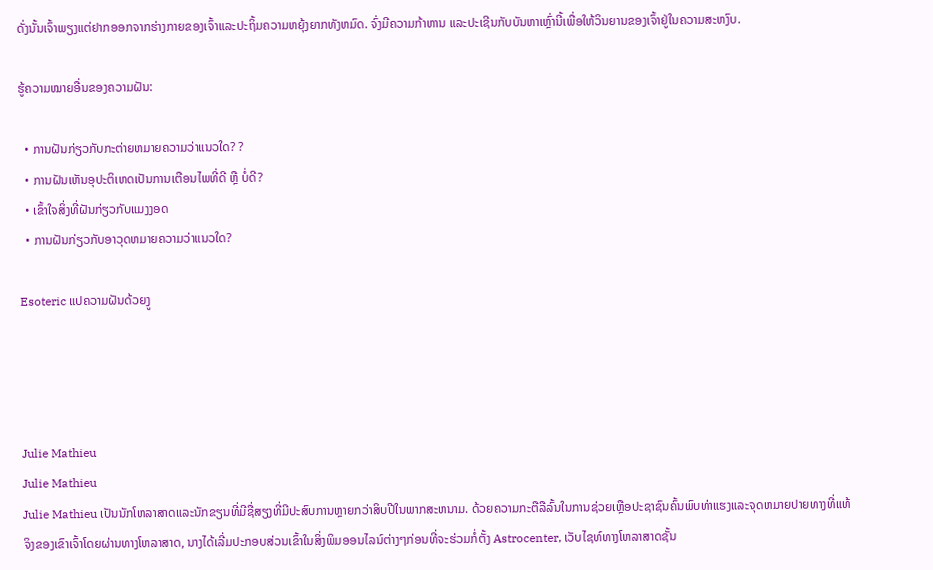ດັ່ງນັ້ນເຈົ້າພຽງແຕ່ຢາກອອກຈາກຮ່າງກາຍຂອງເຈົ້າແລະປະຖິ້ມຄວາມຫຍຸ້ງຍາກທັງຫມົດ. ຈົ່ງມີຄວາມກ້າຫານ ແລະປະເຊີນກັບບັນຫາເຫຼົ່ານີ້ເພື່ອໃຫ້ວິນຍານຂອງເຈົ້າຢູ່ໃນຄວາມສະຫງົບ.

ຮູ້ຄວາມໝາຍອື່ນຂອງຄວາມຝັນ:

  • ການຝັນກ່ຽວກັບກະຕ່າຍຫມາຍຄວາມວ່າແນວໃດ? ?
  • ການຝັນເຫັນອຸປະຕິເຫດເປັນການເຕືອນໄພທີ່ດີ ຫຼື ບໍ່ດີ?
  • ເຂົ້າໃຈສິ່ງທີ່ຝັນກ່ຽວກັບແມງງອດ
  • ການຝັນກ່ຽວກັບອາວຸດຫມາຍຄວາມວ່າແນວໃດ?

Esoteric ແປຄວາມຝັນດ້ວຍງູ




Julie Mathieu
Julie Mathieu
Julie Mathieu ເປັນນັກໂຫລາສາດແລະນັກຂຽນທີ່ມີຊື່ສຽງທີ່ມີປະສົບການຫຼາຍກວ່າສິບປີໃນພາກສະຫນາມ. ດ້ວຍຄວາມກະຕືລືລົ້ນໃນການຊ່ວຍເຫຼືອປະຊາຊົນຄົ້ນພົບທ່າແຮງແລະຈຸດຫມາຍປາຍທາງທີ່ແທ້ຈິງຂອງເຂົາເຈົ້າໂດຍຜ່ານທາງໂຫລາສາດ, ນາງໄດ້ເລີ່ມປະກອບສ່ວນເຂົ້າໃນສິ່ງພິມອອນໄລນ໌ຕ່າງໆກ່ອນທີ່ຈະຮ່ວມກໍ່ຕັ້ງ Astrocenter, ເວັບໄຊທ໌ທາງໂຫລາສາດຊັ້ນ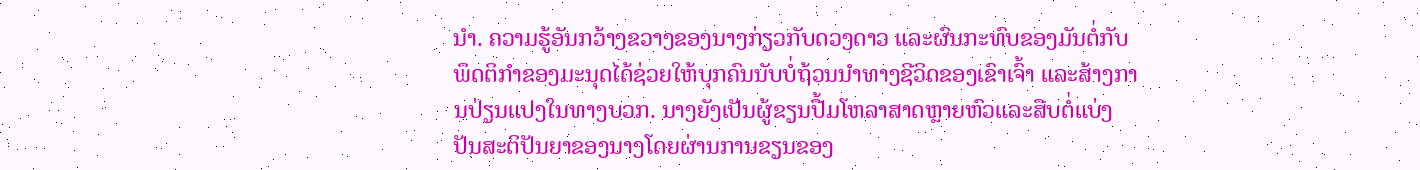ນໍາ. ຄວາມຮູ້ອັນກວ້າງຂວາງຂອງນາງກ່ຽວກັບດວງດາວ ແລະຜົນກະທົບຂອງມັນຕໍ່ກັບພຶດຕິກໍາຂອງມະນຸດໄດ້ຊ່ວຍໃຫ້ບຸກຄົນນັບບໍ່ຖ້ວນນໍາທາງຊີວິດຂອງເຂົາເຈົ້າ ແລະສ້າງການປ່ຽນແປງໃນທາງບວກ. ນາງຍັງເປັນຜູ້ຂຽນປື້ມໂຫລາສາດຫຼາຍຫົວແລະສືບຕໍ່ແບ່ງປັນສະຕິປັນຍາຂອງນາງໂດຍຜ່ານການຂຽນຂອງ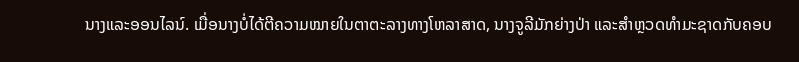ນາງແລະອອນໄລນ໌. ເມື່ອນາງບໍ່ໄດ້ຕີຄວາມໝາຍໃນຕາຕະລາງທາງໂຫລາສາດ, ນາງຈູລີມັກຍ່າງປ່າ ແລະສຳຫຼວດທຳມະຊາດກັບຄອບ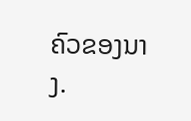ຄົວຂອງນາງ.